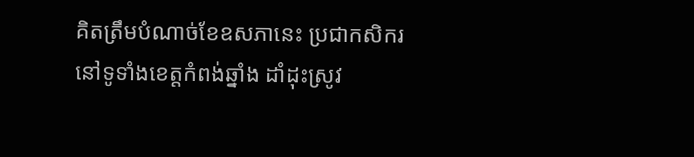គិតត្រឹមបំណាច់ខែឧសភានេះ ប្រជាកសិករនៅទូទាំងខេត្តកំពង់ឆ្នាំង ដាំដុះស្រូវ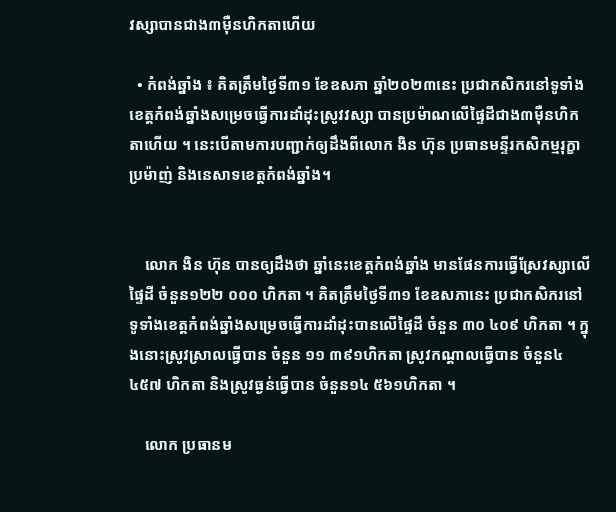វស្សាបានជាង៣ម៉ឺនហិកតាហើយ

  • កំពង់ឆ្នាំង ៖ គិតត្រឹមថ្ងៃទី៣១ ខែឧសភា ឆ្នាំ២០២៣នេះ ប្រជាកសិករនៅទូទាំងខេត្តកំពង់ឆ្នាំងសម្រេចធ្វើការដាំដុះស្រូវវស្សា បានប្រម៉ាណលើផ្ទៃដីជាង៣ម៉ឺនហិកតាហើយ ។ នេះបើតាមការបញ្ជាក់ឲ្យដឹងពីលោក ងិន ហ៊ុន ប្រធានមន្ទីរកសិកម្មរុក្ខាប្រម៉ាញ់ និងនេសាទខេត្តកំពង់ឆ្នាំង។


    លោក ងិន ហ៊ុន បានឲ្យដឹងថា ឆ្នាំនេះខេត្តកំពង់ឆ្នាំង មានផែនការធ្វើស្រែវស្សាលើផ្ទៃដី ចំនួន១២២ ០០០ ហិកតា ។ គិតត្រឹមថ្ងៃទី៣១ ខែឧសភានេះ ប្រជាកសិករនៅទូទាំងខេត្តកំពង់ឆ្នាំងសម្រេចធ្វើការដាំដុះបានលើផ្ទៃដី ចំនួន ៣០ ៤០៩ ហិកតា ។ ក្នុងនោះស្រូវស្រាលធ្វើបាន ចំនួន ១១ ៣៩១ហិកតា ស្រូវកណ្តាលធ្វើបាន ចំនួន៤ ៤៥៧ ហិកតា និងស្រូវធ្ងន់ធ្វើបាន ចំនួន១៤ ៥៦១ហិកតា ។

    លោក ប្រធានម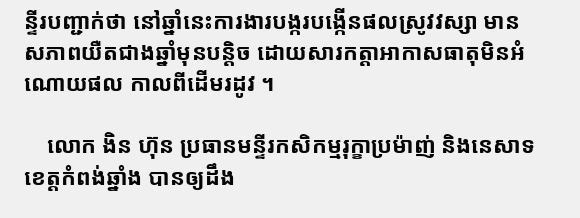ន្ទីរបញ្ជាក់ថា នៅឆ្នាំនេះការងារបង្ករបង្កើនផលស្រូវវស្សា មានសភាពយឺតជាងឆ្នាំមុនបន្តិច ដោយសារកត្តាអាកាសធាតុមិនអំណោយផល កាលពីដើមរដូវ ។

    លោក ងិន ហ៊ុន ប្រធានមន្ទីរកសិកម្មរុក្ខាប្រម៉ាញ់ និងនេសាទខេត្តកំពង់ឆ្នាំង បានឲ្យដឹង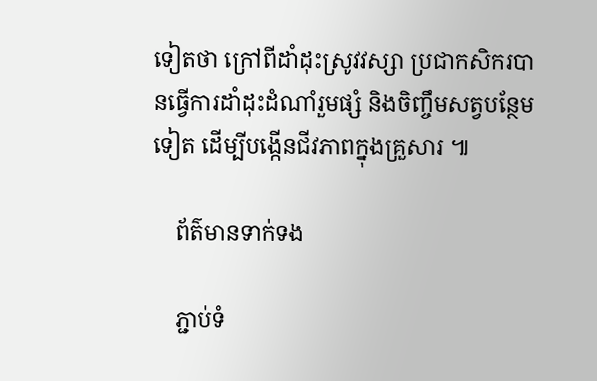ទៀតថា ក្រៅពីដាំដុះស្រូវវស្សា ប្រជាកសិករបានធ្វើការដាំដុះដំណាំរួមផ្សំ និងចិញ្ចឹមសត្វបន្ថែមទៀត ដើម្បីបង្កើនជីវភាពក្នុងគ្រួសារ ៕

    ព័ត៌មានទាក់ទង

    ភ្ជាប់ទំ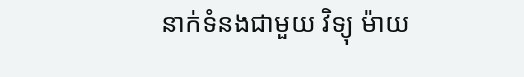នាក់ទំនងជាមួយ វិទ្យុ ម៉ាយ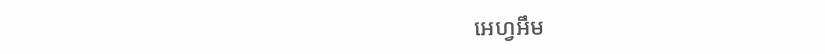អេហ្វអឹម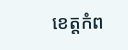ខេត្តកំព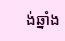ង់ឆ្នាំង